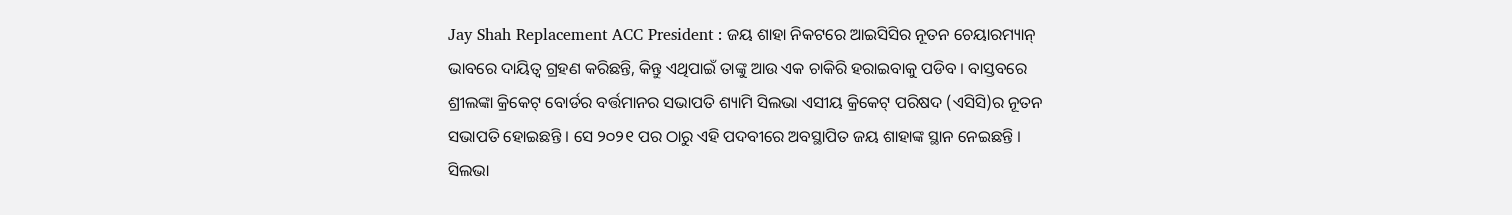Jay Shah Replacement ACC President : ଜୟ ଶାହା ନିକଟରେ ଆଇସିସିର ନୂତନ ଚେୟାରମ୍ୟାନ୍ ଭାବରେ ଦାୟିତ୍ୱ ଗ୍ରହଣ କରିଛନ୍ତି, କିନ୍ତୁ ଏଥିପାଇଁ ତାଙ୍କୁ ଆଉ ଏକ ଚାକିରି ହରାଇବାକୁ ପଡିବ । ବାସ୍ତବରେ ଶ୍ରୀଲଙ୍କା କ୍ରିକେଟ୍ ବୋର୍ଡର ବର୍ତ୍ତମାନର ସଭାପତି ଶ୍ୟାମି ସିଲଭା ଏସୀୟ କ୍ରିକେଟ୍ ପରିଷଦ (ଏସିସି)ର ନୂତନ ସଭାପତି ହୋଇଛନ୍ତି । ସେ ୨୦୨୧ ପର ଠାରୁ ଏହି ପଦବୀରେ ଅବସ୍ଥାପିତ ଜୟ ଶାହାଙ୍କ ସ୍ଥାନ ନେଇଛନ୍ତି । ସିଲଭା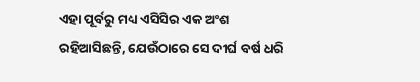ଏହା ପୂର୍ବରୁ ମଧ୍ୟ ଏସିସିର ଏକ ଅଂଶ ରହିଆସିଛନ୍ତି, ଯେଉଁଠାରେ ସେ ଦୀର୍ଘ ବର୍ଷ ଧରି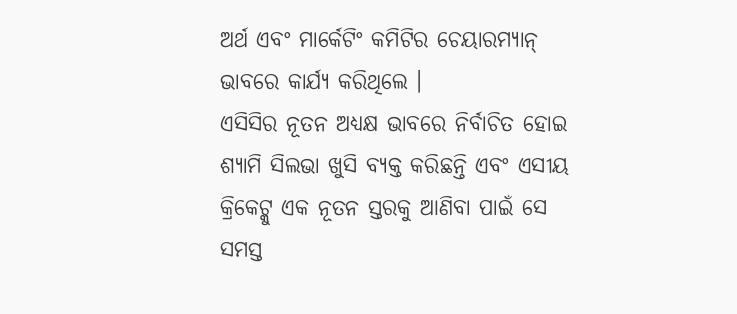ଅର୍ଥ ଏବଂ ମାର୍କେଟିଂ କମିଟିର ଚେୟାରମ୍ୟାନ୍ ଭାବରେ କାର୍ଯ୍ୟ କରିଥିଲେ ।
ଏସିସିର ନୂତନ ଅଧ୍ୟକ୍ଷ ଭାବରେ ନିର୍ବାଚିତ ହୋଇ ଶ୍ୟାମି ସିଲଭା ଖୁସି ବ୍ୟକ୍ତ କରିଛନ୍ତି ଏବଂ ଏସୀୟ କ୍ରିକେଟ୍କୁ ଏକ ନୂତନ ସ୍ତରକୁ ଆଣିବା ପାଇଁ ସେ ସମସ୍ତ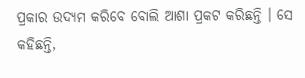ପ୍ରକାର ଉଦ୍ୟମ କରିବେ ବୋଲି ଆଶା ପ୍ରକଟ କରିଛନ୍ତି । ସେ କହିଛନ୍ତି,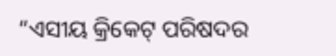“ଏସୀୟ କ୍ରିକେଟ୍ ପରିଷଦର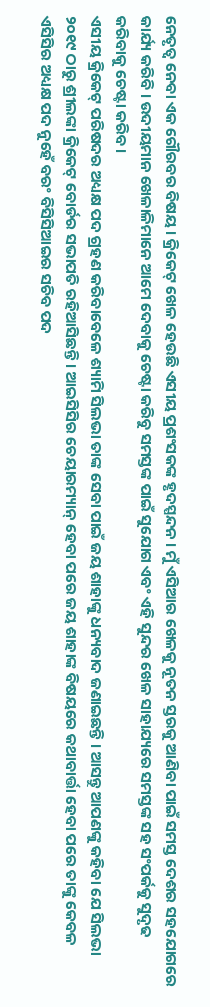ନେତୃତ୍ୱ ନେବା ଏକ ଗୌରବର ବିଷୟ । କ୍ରିକେଟ୍ ଖେଳ ହେଉଛି ଏସୀୟ ପ୍ରଶଂସକଙ୍କ ହୃଦସ୍ପନ୍ଦନ । ମୁଁ ଏସିଆର ଖେଳକୁ ନୂତନ ସ୍ତରକୁ ଆଣିବା ପାଇଁ ସମସ୍ତ ଦେଶର ସହଯୋଗରେ କାର୍ଯ୍ୟ କରିବି । ଉଦୀୟମାନ ଖେଳାଳିମାନେ ଆମେ ଦେବାକୁ ଚେଷ୍ଟା କରିବୁ ସମସ୍ତଙ୍କ ପାଇଁ ସୁଯୋଗ ଏବଂ ଏହି ସୁନ୍ଦର ଖେଳ ସାହାଯ୍ୟରେ ସମସ୍ତଙ୍କ ସହ ସଂପର୍କକୁ ସୁଦୃଢ କରିବାକୁ ଚେଷ୍ଟା କରିବ ।
ଏସୀୟ କ୍ରିକେଟ୍ ପରିଷଦର ଅଧ୍ୟକ୍ଷ ପଦ ଗ୍ରହଣ କରିବାବେଳେ ଶ୍ୟାମି ସିଲଭା ତାଙ୍କ ସେବା ପାଇଁ ଜୟ ଶାହାଙ୍କୁ ଧନ୍ୟବାଦ ଜଣାଇଛନ୍ତି । ଆସନ୍ତୁ ଆପଣଙ୍କୁ କହିବା ଯେ ସିଲଭା ୨୦୧୯ ଠାରୁ ଶ୍ରୀଲଙ୍କା କ୍ରିକେଟ୍ ବୋର୍ଡର ସଭାପତି ରହିଆସିଛନ୍ତି । ଆଇସିସିର ଚେୟାରମ୍ୟାନ୍ ହେବା ପରେ ଜୟ ଶାହାଙ୍କ ବିଷୟରେ କଥାବାର୍ତ୍ତା ହେବା ପରେ ତାଙ୍କୁ କେବଳ ଏସିସିର ଅଧ୍ୟକ୍ଷ ପଦ ନୁହେଁ ବରଂ ବିସିସିଆଇର ସଚିବ ପଦ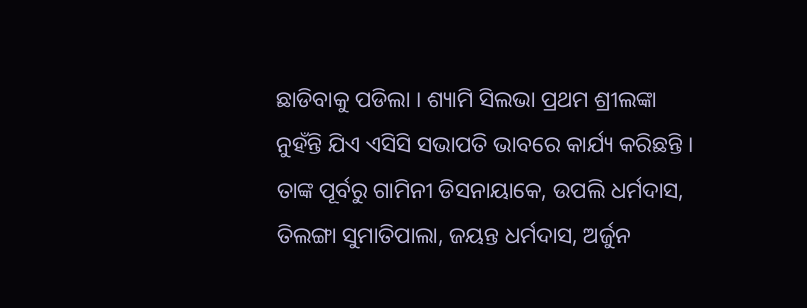ଛାଡିବାକୁ ପଡିଲା । ଶ୍ୟାମି ସିଲଭା ପ୍ରଥମ ଶ୍ରୀଲଙ୍କା ନୁହଁନ୍ତି ଯିଏ ଏସିସି ସଭାପତି ଭାବରେ କାର୍ଯ୍ୟ କରିଛନ୍ତି । ତାଙ୍କ ପୂର୍ବରୁ ଗାମିନୀ ଡିସନାୟାକେ, ଉପଲି ଧର୍ମଦାସ, ତିଲଙ୍ଗା ସୁମାତିପାଲା, ଜୟନ୍ତ ଧର୍ମଦାସ, ଅର୍ଜୁନ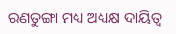ରଣତୁଙ୍ଗା ମଧ୍ୟ ଅଧ୍ୟକ୍ଷ ଦାୟିତ୍ୱ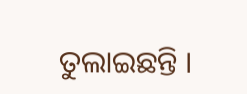ତୁଲାଇଛନ୍ତି ।